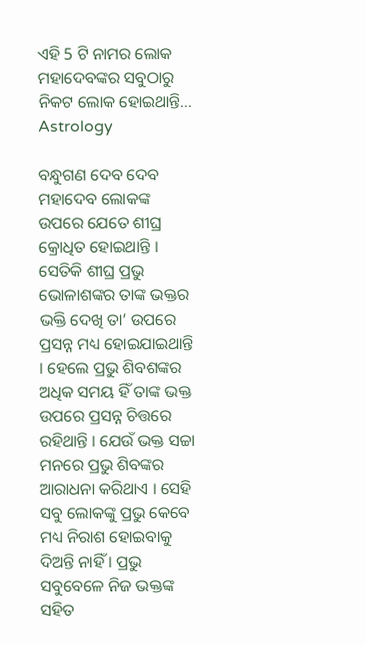ଏହି 5 ଟି ନାମର ଲୋକ ମହାଦେବଙ୍କର ସବୁଠାରୁ ନିକଟ ଲୋକ ହୋଇଥାନ୍ତି… Astrology

ବନ୍ଧୁଗଣ ଦେବ ଦେବ ମହାଦେବ ଲୋକଙ୍କ ଉପରେ ଯେତେ ଶୀଘ୍ର କ୍ରୋଧିତ ହୋଇଥାନ୍ତି । ସେତିକି ଶୀଘ୍ର ପ୍ରଭୁ ଭୋଳାଶଙ୍କର ତାଙ୍କ ଭକ୍ତର ଭକ୍ତି ଦେଖି ତା’ ଉପରେ ପ୍ରସନ୍ନ ମଧ୍ୟ ହୋଇଯାଇଥାନ୍ତି । ହେଲେ ପ୍ରଭୁ ଶିବଶଙ୍କର ଅଧିକ ସମୟ ହିଁ ତାଙ୍କ ଭକ୍ତ ଉପରେ ପ୍ରସନ୍ନ ଚିତ୍ତରେ ରହିଥାନ୍ତି । ଯେଉଁ ଭକ୍ତ ସଚ୍ଚା ମନରେ ପ୍ରଭୁ ଶିବଙ୍କର ଆରାଧନା କରିଥାଏ । ସେହି ସବୁ ଲୋକଙ୍କୁ ପ୍ରଭୁ କେବେ ମଧ୍ୟ ନିରାଶ ହୋଇବାକୁ ଦିଅନ୍ତି ନାହିଁ । ପ୍ରଭୁ ସବୁବେଳେ ନିଜ ଭକ୍ତଙ୍କ ସହିତ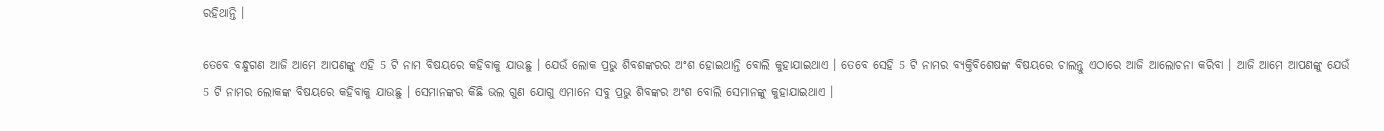ରହିଥାନ୍ତି ।

ତେବେ ବନ୍ଧୁଗଣ ଆଜି ଆମେ ଆପଣଙ୍କୁ ଏହି 5 ଟି ନାମ ବିଷୟରେ କହିବାକୁ ଯାଉଛୁ । ଯେଉଁ ଲୋକ ପ୍ରଭୁ ଶିବଶଙ୍କରର ଅଂଶ ହୋଇଥାନ୍ତି ବୋଲି କୁହାଯାଇଥାଏ । ତେବେ ସେହି 5 ଟି ନାମର ବ୍ୟକ୍ତିବିଶେଷଙ୍କ ବିଷୟରେ ଚାଲନ୍ତୁ ଏଠାରେ ଆଜି ଆଲୋଚନା କରିବା । ଆଜି ଆମେ ଆପଣଙ୍କୁ ଯେଉଁ 5 ଟି ନାମର ଲୋକଙ୍କ ବିଷୟରେ କହିବାକୁ ଯାଉଛୁ । ସେମାନଙ୍କର କିଛି ଭଲ ଗୁଣ ଯୋଗୁ ଏମାନେ ସବୁ ପ୍ରଭୁ ଶିବଙ୍କର ଅଂଶ ବୋଲି ସେମାନଙ୍କୁ କୁହାଯାଇଥାଏ ।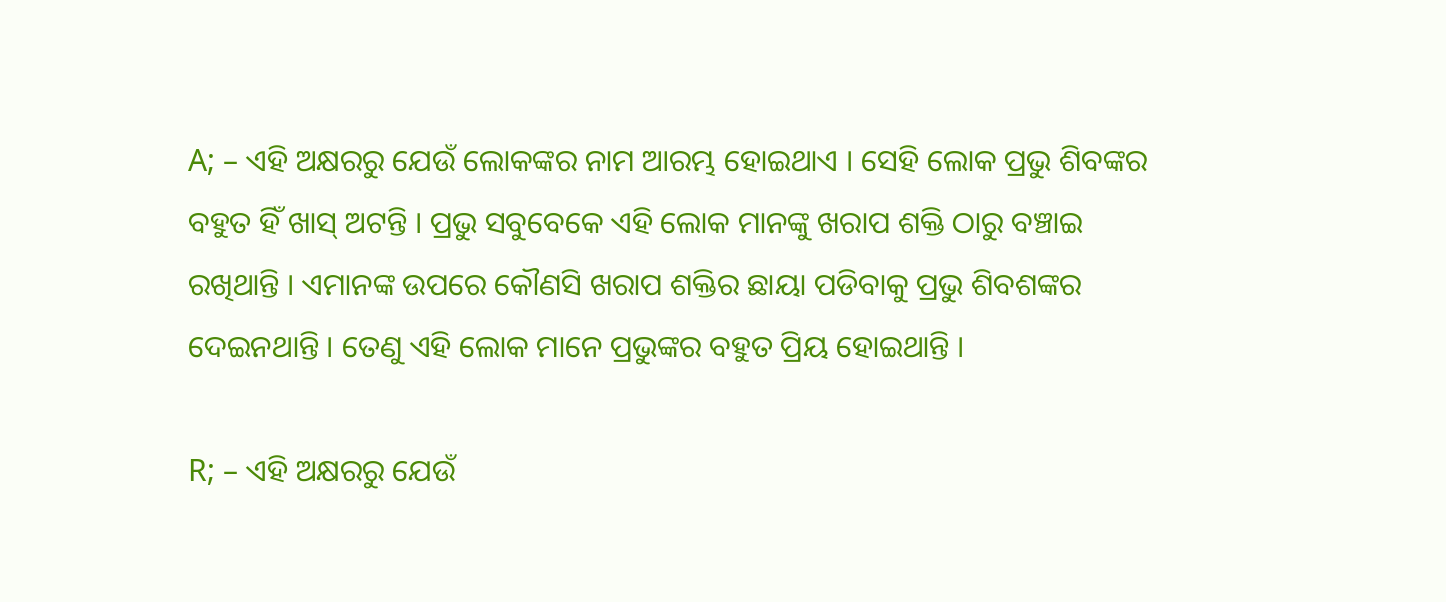A; – ଏହି ଅକ୍ଷରରୁ ଯେଉଁ ଲୋକଙ୍କର ନାମ ଆରମ୍ଭ ହୋଇଥାଏ । ସେହି ଲୋକ ପ୍ରଭୁ ଶିବଙ୍କର ବହୁତ ହିଁ ଖାସ୍ ଅଟନ୍ତି । ପ୍ରଭୁ ସବୁବେକେ ଏହି ଲୋକ ମାନଙ୍କୁ ଖରାପ ଶକ୍ତି ଠାରୁ ବଞ୍ଚାଇ ରଖିଥାନ୍ତି । ଏମାନଙ୍କ ଉପରେ କୌଣସି ଖରାପ ଶକ୍ତିର ଛାୟା ପଡିବାକୁ ପ୍ରଭୁ ଶିବଶଙ୍କର ଦେଇନଥାନ୍ତି । ତେଣୁ ଏହି ଲୋକ ମାନେ ପ୍ରଭୁଙ୍କର ବହୁତ ପ୍ରିୟ ହୋଇଥାନ୍ତି ।

R; – ଏହି ଅକ୍ଷରରୁ ଯେଉଁ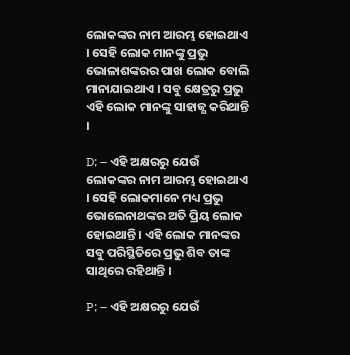ଲୋକଙ୍କର ନାମ ଆରମ୍ଭ ହୋଇଥାଏ । ସେହି ଲୋକ ମାନଙ୍କୁ ପ୍ରଭୁ ଭୋଳାଶଙ୍କରର ପାଖ ଲୋକ ବୋଲି ମାନାଯାଇଥାଏ । ସବୁ କ୍ଷେତ୍ରରୁ ପ୍ରଭୁ ଏହି ଲୋକ ମାନଙ୍କୁ ସାହାଜ୍ଯ କରିଥାନ୍ତି ।

D; – ଏହି ଅକ୍ଷରରୁ ଯେଉଁ ଲୋକଙ୍କର ନାମ ଆରମ୍ଭ ହୋଇଥାଏ । ସେହି ଲୋକମାନେ ମଧ୍ୟ ପ୍ରଭୁ ଭୋଲେନାଥଙ୍କର ଅତି ପ୍ରିୟ ଲୋକ ହୋଇଥାନ୍ତି । ଏହି ଲୋକ ମାନଙ୍କର ସବୁ ପରିସ୍ଥିତିରେ ପ୍ରଭୁ ଶିବ ତାଙ୍କ ସାଥିରେ ରହିଥାନ୍ତି ।

P; – ଏହି ଅକ୍ଷରରୁ ଯେଉଁ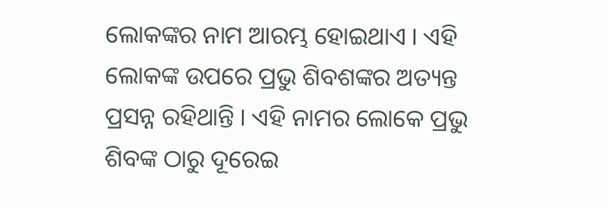ଲୋକଙ୍କର ନାମ ଆରମ୍ଭ ହୋଇଥାଏ । ଏହି ଲୋକଙ୍କ ଉପରେ ପ୍ରଭୁ ଶିବଶଙ୍କର ଅତ୍ୟନ୍ତ ପ୍ରସନ୍ନ ରହିଥାନ୍ତି । ଏହି ନାମର ଲୋକେ ପ୍ରଭୁ ଶିବଙ୍କ ଠାରୁ ଦୂରେଇ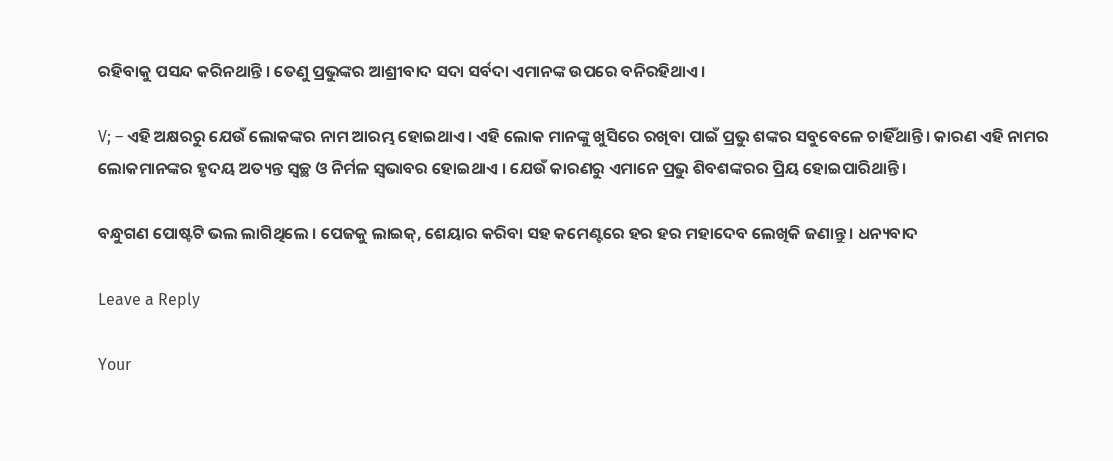ରହିବାକୁ ପସନ୍ଦ କରିନଥାନ୍ତି । ତେଣୁ ପ୍ରଭୁଙ୍କର ଆଶ୍ରୀବାଦ ସଦା ସର୍ବଦା ଏମାନଙ୍କ ଉପରେ ବନିରହିଥାଏ ।

V; – ଏହି ଅକ୍ଷରରୁ ଯେଉଁ ଲୋକଙ୍କର ନାମ ଆରମ୍ଭ ହୋଇଥାଏ । ଏହି ଲୋକ ମାନଙ୍କୁ ଖୁସିରେ ରଖିବା ପାଇଁ ପ୍ରଭୁ ଶଙ୍କର ସବୁବେଳେ ଚାହିଁଥାନ୍ତି । କାରଣ ଏହି ନାମର ଲୋକମାନଙ୍କର ହୃଦୟ ଅତ୍ୟନ୍ତ ସ୍ବଚ୍ଛ ଓ ନିର୍ମଳ ସ୍ଵଭାବର ହୋଇଥାଏ । ଯେଉଁ କାରଣରୁ ଏମାନେ ପ୍ରଭୁ ଶିବଶଙ୍କରର ପ୍ରିୟ ହୋଇପାରିଥାନ୍ତି ।

ବନ୍ଧୁଗଣ ପୋଷ୍ଟଟି ଭଲ ଲାଗିଥିଲେ । ପେଜକୁ ଲାଇକ୍, ଶେୟାର କରିବା ସହ କମେଣ୍ଟରେ ହର ହର ମହାଦେବ ଲେଖିକି ଜଣାନ୍ତୁ । ଧନ୍ୟବାଦ

Leave a Reply

Your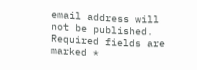email address will not be published. Required fields are marked *